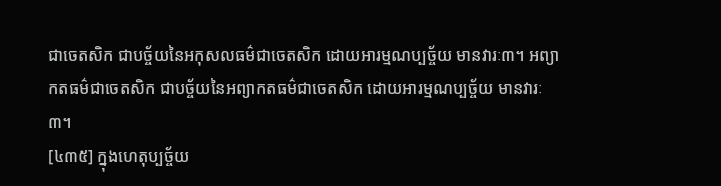ជាចេតសិក ជាបច្ច័យនៃអកុសលធម៌ជាចេតសិក ដោយអារម្មណប្បច្ច័យ មានវារៈ៣។ អព្យាកតធម៌ជាចេតសិក ជាបច្ច័យនៃអព្យាកតធម៌ជាចេតសិក ដោយអារម្មណប្បច្ច័យ មានវារៈ៣។
[៤៣៥] ក្នុងហេតុប្បច្ច័យ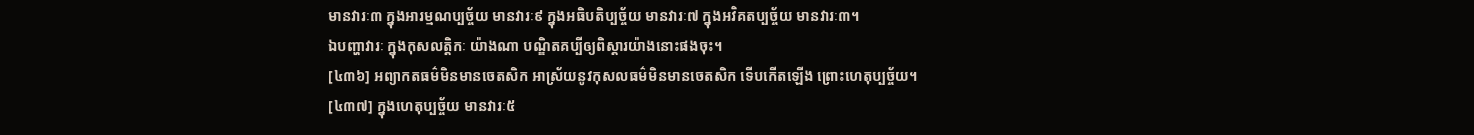មានវារៈ៣ ក្នុងអារម្មណប្បច្ច័យ មានវារៈ៩ ក្នុងអធិបតិប្បច្ច័យ មានវារៈ៧ ក្នុងអវិគតប្បច្ច័យ មានវារៈ៣។
ឯបញ្ហាវារៈ ក្នុងកុសលត្តិកៈ យ៉ាងណា បណ្ឌិតគប្បីឲ្យពិស្តារយ៉ាងនោះផងចុះ។
[៤៣៦] អព្យាកតធម៌មិនមានចេតសិក អាស្រ័យនូវកុសលធម៌មិនមានចេតសិក ទើបកើតឡើង ព្រោះហេតុប្បច្ច័យ។
[៤៣៧] ក្នុងហេតុប្បច្ច័យ មានវារៈ៥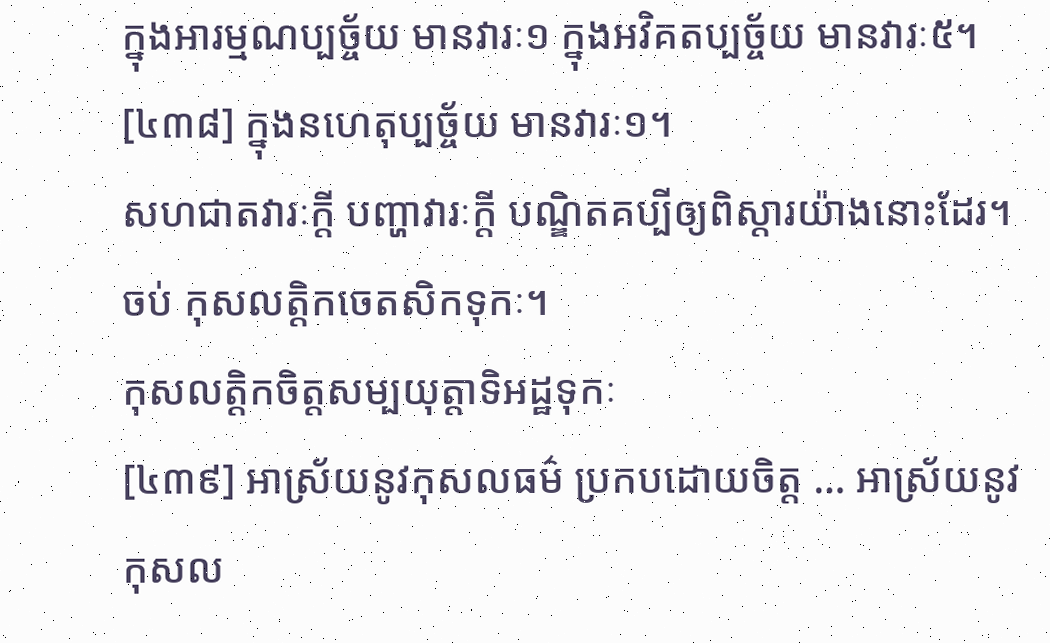ក្នុងអារម្មណប្បច្ច័យ មានវារៈ១ ក្នុងអវិគតប្បច្ច័យ មានវារៈ៥។
[៤៣៨] ក្នុងនហេតុប្បច្ច័យ មានវារៈ១។
សហជាតវារៈក្តី បញ្ហាវារៈក្តី បណ្ឌិតគប្បីឲ្យពិស្តារយ៉ាងនោះដែរ។
ចប់ កុសលត្តិកចេតសិកទុកៈ។
កុសលត្តិកចិត្តសម្បយុត្តាទិអដ្ឋទុកៈ
[៤៣៩] អាស្រ័យនូវកុសលធម៌ ប្រកបដោយចិត្ត … អាស្រ័យនូវកុសល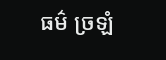ធម៌ ច្រឡំ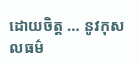ដោយចិត្ត … នូវកុសលធម៌